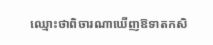ឈ្មោះថាពិចារណាឃើញឱទាតកសិ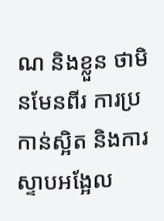ណ និងខ្លួន ថាមិនមែនពីរ ការប្រកាន់ស្អិត និងការស្ទាបអង្អែល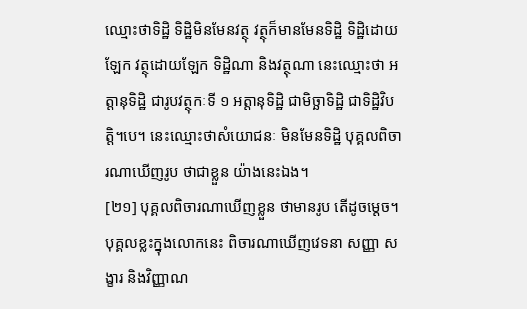ឈ្មោះថាទិដ្ឋិ ទិដ្ឋិមិនមែនវត្ថុ វត្ថុក៏មានមែនទិដ្ឋិ ទិដ្ឋិដោយឡែក វត្ថុដោយឡែក ទិដ្ឋិណា និងវត្ថុណា នេះឈ្មោះថា អត្តានុទិដ្ឋិ ជារូបវត្ថុកៈទី ១ អត្តានុទិដ្ឋិ ជាមិច្ឆាទិដ្ឋិ ជាទិដ្ឋិវិបត្តិ។បេ។ នេះឈ្មោះថាសំយោជនៈ មិនមែនទិដ្ឋិ បុគ្គលពិចារណាឃើញរូប ថាជាខ្លួន យ៉ាងនេះឯង។
[២១] បុគ្គលពិចារណាឃើញខ្លួន ថាមានរូប តើដូចម្ដេច។ បុគ្គលខ្លះក្នុងលោកនេះ ពិចារណាឃើញវេទនា សញ្ញា សង្ខារ និងវិញ្ញាណ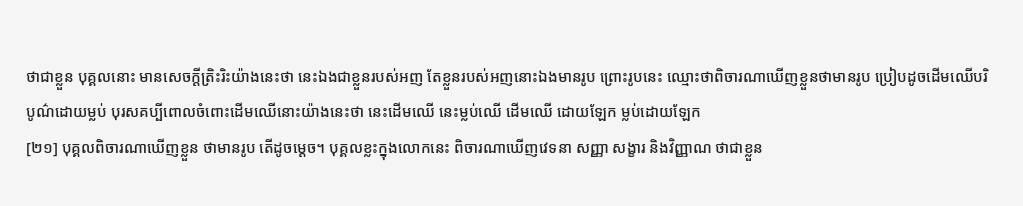ថាជាខ្លួន បុគ្គលនោះ មានសេចក្ដីត្រិះរិះយ៉ាងនេះថា នេះឯងជាខ្លួនរបស់អញ តែខ្លួនរបស់អញនោះឯងមានរូប ព្រោះរូបនេះ ឈ្មោះថាពិចារណាឃើញខ្លួនថាមានរូប ប្រៀបដូចដើមឈើបរិបូណ៌ដោយម្លប់ បុរសគប្បីពោលចំពោះដើមឈើនោះយ៉ាងនេះថា នេះដើមឈើ នេះម្លប់ឈើ ដើមឈើ ដោយឡែក ម្លប់ដោយឡែក
[២១] បុគ្គលពិចារណាឃើញខ្លួន ថាមានរូប តើដូចម្ដេច។ បុគ្គលខ្លះក្នុងលោកនេះ ពិចារណាឃើញវេទនា សញ្ញា សង្ខារ និងវិញ្ញាណ ថាជាខ្លួន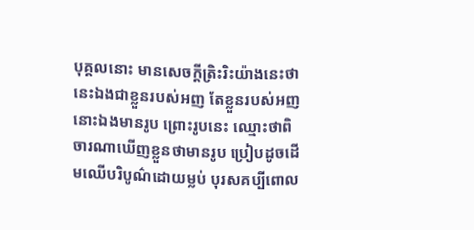បុគ្គលនោះ មានសេចក្ដីត្រិះរិះយ៉ាងនេះថា នេះឯងជាខ្លួនរបស់អញ តែខ្លួនរបស់អញនោះឯងមានរូប ព្រោះរូបនេះ ឈ្មោះថាពិចារណាឃើញខ្លួនថាមានរូប ប្រៀបដូចដើមឈើបរិបូណ៌ដោយម្លប់ បុរសគប្បីពោល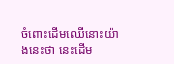ចំពោះដើមឈើនោះយ៉ាងនេះថា នេះដើម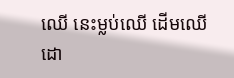ឈើ នេះម្លប់ឈើ ដើមឈើ ដោ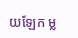យឡែក ម្ល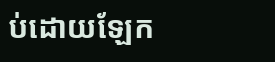ប់ដោយឡែក